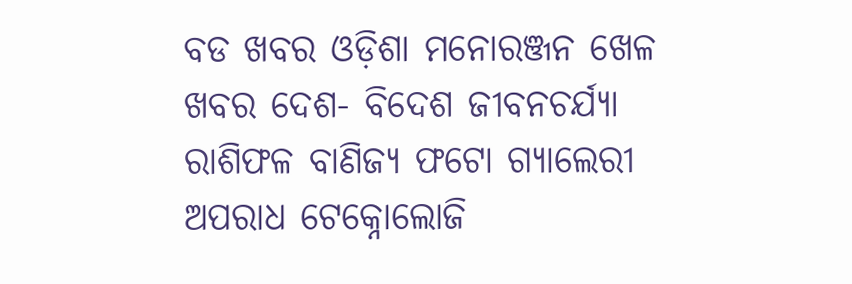ବଡ ଖବର ଓଡ଼ିଶା ମନୋରଞ୍ଜନ ଖେଳ ଖବର ଦେଶ- ବିଦେଶ ଜୀବନଚର୍ଯ୍ୟା ରାଶିଫଳ ବାଣିଜ୍ୟ ଫଟୋ ଗ୍ୟାଲେରୀ ଅପରାଧ ଟେକ୍ନୋଲୋଜି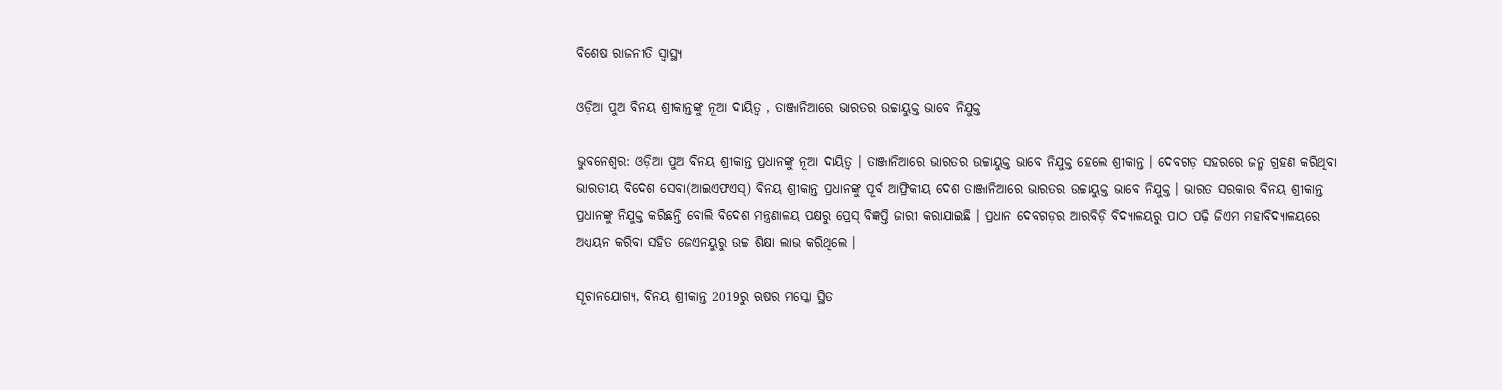ବିଶେଷ ରାଜନୀତି ସ୍ଵାସ୍ଥ୍ୟ

ଓଡ଼ିଆ ପୁଅ ବିନୟ ଶ୍ରୀକାନ୍ତଙ୍କୁ ନୂଆ ଦାୟିତ୍ବ , ତାଞ୍ଜାନିଆରେ ଭାରତର ଉଚ୍ଚାୟୁକ୍ତ ଭାବେ ନିଯୁକ୍ତ

ଭୁବନେଶ୍ୱର: ଓଡ଼ିଆ ପୁଅ ବିନୟ ଶ୍ରୀକାନ୍ତ ପ୍ରଧାନଙ୍କୁ ନୂଆ ଦାୟିତ୍ବ । ତାଞ୍ଜାନିଆରେ ଭାରତର ଉଚ୍ଚାୟୁକ୍ତ ଭାବେ ନିଯୁକ୍ତ ହେଲେ ଶ୍ରୀକାନ୍ତ । ଦେବଗଡ଼ ସହରରେ ଜନ୍ମ ଗ୍ରହଣ କରିଥିବା ଭାରତୀୟ ବିଦେଶ ସେବା(ଆଇଏଫଏସ୍) ବିନୟ ଶ୍ରୀକାନ୍ତ ପ୍ରଧାନଙ୍କୁ ପୂର୍ବ ଆଫ୍ରିକୀୟ ଦେଶ ତାଞ୍ଜାନିଆରେ ଭାରତର ଉଚ୍ଚାୟୁକ୍ତ ଭାବେ ନିଯୁକ୍ତ । ଭାରତ ସରକାର ବିନୟ ଶ୍ରୀକାନ୍ତ ପ୍ରଧାନଙ୍କୁ ନିଯୁକ୍ତ କରିଛନ୍ତି ବୋଲି ବିଦେଶ ମନ୍ତ୍ରଣାଳୟ ପକ୍ଷରୁ ପ୍ରେସ୍ ବିଜ୍ଞପ୍ତି ଜାରୀ କରାଯାଇଛି । ପ୍ରଧାନ ଦେବଗଡ଼ର ଆରବିଡ଼ି ବିଦ୍ୟାଳୟରୁ ପାଠ ପଢ଼ି ଜିଏମ ମହାବିଦ୍ୟାଳୟରେ ଅଧ୍ୟୟନ କରିବା ସହିତ ଜେଏନୟୁରୁ ଉଚ୍ଚ ଶିକ୍ଷା ଲାଭ କରିଥିଲେ ।

ସୂଚାନଯୋଗ୍ୟ, ବିନୟ ଶ୍ରୀକାନ୍ତ 2019ରୁ ଋଷର ମସ୍କୋ ସ୍ଥିତ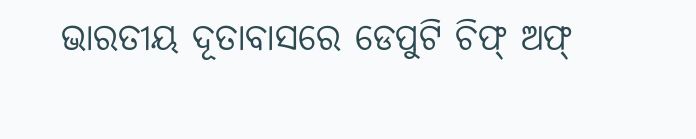ଭାରତୀୟ ଦୂତାବାସରେ ଡେପୁଟି ଚିଫ୍ ଅଫ୍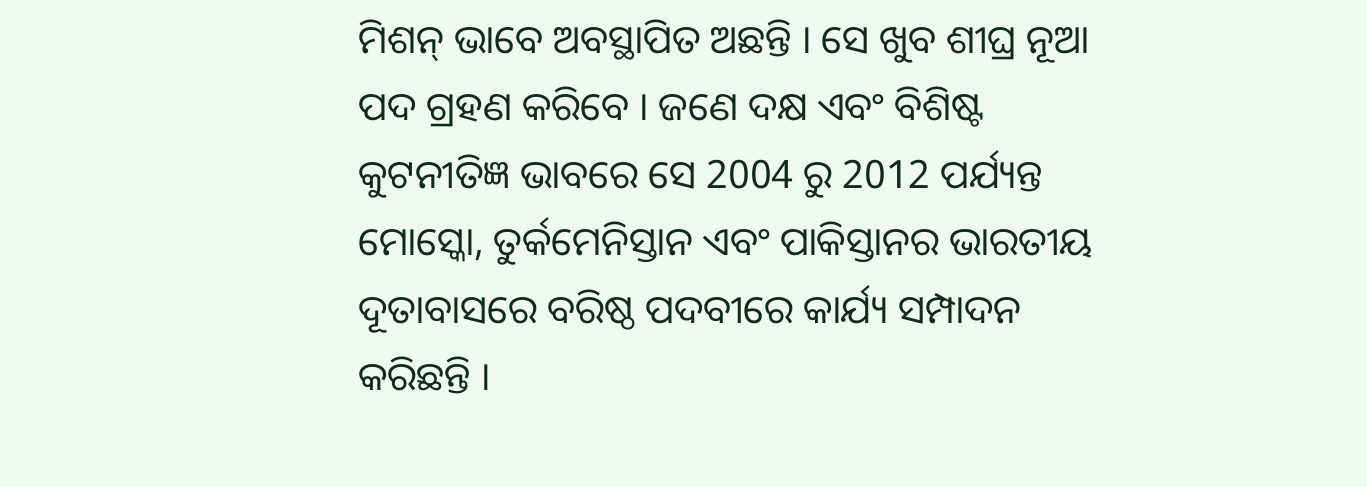ମିଶନ୍ ଭାବେ ଅବସ୍ଥାପିତ ଅଛନ୍ତି । ସେ ଖୁବ ଶୀଘ୍ର ନୂଆ ପଦ ଗ୍ରହଣ କରିବେ । ଜଣେ ଦକ୍ଷ ଏବଂ ବିଶିଷ୍ଟ କୁଟନୀତିଜ୍ଞ ଭାବରେ ସେ 2004 ରୁ 2012 ପର୍ଯ୍ୟନ୍ତ ମୋସ୍କୋ, ତୁର୍କମେନିସ୍ତାନ ଏବଂ ପାକିସ୍ତାନର ଭାରତୀୟ ଦୂତାବାସରେ ବରିଷ୍ଠ ପଦବୀରେ କାର୍ଯ୍ୟ ସମ୍ପାଦନ କରିଛନ୍ତି ।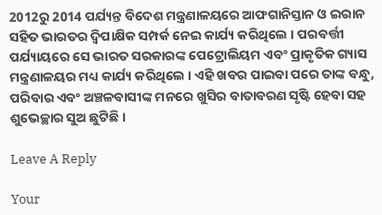2012ରୁ 2014 ପର୍ଯ୍ୟନ୍ତ ବିଦେଶ ମନ୍ତ୍ରଣାଳୟରେ ଆଫଗାନିସ୍ତାନ ଓ ଇରାନ ସହିତ ଭାରତର ଦ୍ୱିପାକ୍ଷିକ ସମ୍ପର୍କ ନେଇ କାର୍ଯ୍ୟ କରିଥିଲେ । ପରବର୍ତ୍ତୀ ପର୍ଯ୍ୟାୟରେ ସେ ଭାରତ ସରକାରଙ୍କ ପେଟ୍ରୋଲିୟମ ଏବଂ ପ୍ରାକୃତିକ ଗ୍ୟାସ ମନ୍ତ୍ରଣାଳୟର ମଧ୍ୟ କାର୍ଯ୍ୟ କରିଥିଲେ । ଏହି ଖବର ପାଇବା ପରେ ତାଙ୍କ ବନ୍ଧୁ, ପରିବାର ଏବଂ ଅଞ୍ଚଳବାସୀଙ୍କ ମନରେ ଖୁସିର ବାତାବରଣ ସୃଷ୍ଟି ହେବା ସହ ଶୁଭେଚ୍ଛାର ସୁଅ ଛୁଟିଛି ।

Leave A Reply

Your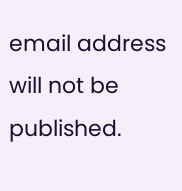email address will not be published.